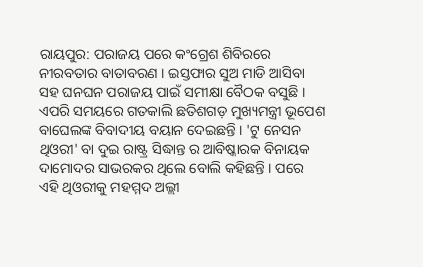ରାୟପୁର: ପରାଜୟ ପରେ କଂଗ୍ରେଶ ଶିବିରରେ ନୀରବତାର ବାତାବରଣ । ଇସ୍ତଫାର ସୁଅ ମାଡି ଆସିବା ସହ ଘନଘନ ପରାଜୟ ପାଇଁ ସମୀକ୍ଷା ବୈଠକ ବସୁଛି । ଏପରି ସମୟରେ ଗତକାଲି ଛତିଶଗଡ଼ ମୁଖ୍ୟମନ୍ତ୍ରୀ ଭୂପେଶ ବାଘେଲଙ୍କ ବିବାଦୀୟ ବୟାନ ଦେଇଛନ୍ତି । 'ଟୁ ନେସନ ଥିଓରୀ' ବା ଦୁଇ ରାଷ୍ଟ୍ର ସିଦ୍ଧାନ୍ତ ର ଆବିଷ୍କାରକ ବିନାୟକ ଦାମୋଦର ସାଭରକର ଥିଲେ ବୋଲି କହିଛନ୍ତି । ପରେ ଏହି ଥିଓରୀକୁ ମହମ୍ମଦ ଅଲ୍ଲୀ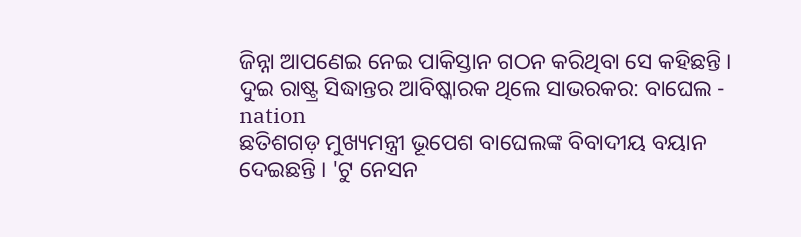ଜିନ୍ନା ଆପଣେଇ ନେଇ ପାକିସ୍ତାନ ଗଠନ କରିଥିବା ସେ କହିଛନ୍ତି ।
ଦୁଇ ରାଷ୍ଟ୍ର ସିଦ୍ଧାନ୍ତର ଆବିଷ୍କାରକ ଥିଲେ ସାଭରକର: ବାଘେଲ - nation
ଛତିଶଗଡ଼ ମୁଖ୍ୟମନ୍ତ୍ରୀ ଭୂପେଶ ବାଘେଲଙ୍କ ବିବାଦୀୟ ବୟାନ ଦେଇଛନ୍ତି । 'ଟୁ ନେସନ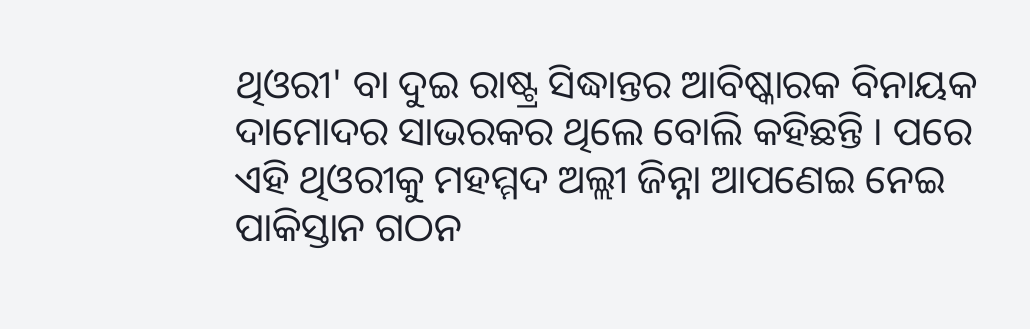ଥିଓରୀ' ବା ଦୁଇ ରାଷ୍ଟ୍ର ସିଦ୍ଧାନ୍ତର ଆବିଷ୍କାରକ ବିନାୟକ ଦାମୋଦର ସାଭରକର ଥିଲେ ବୋଲି କହିଛନ୍ତି । ପରେ ଏହି ଥିଓରୀକୁ ମହମ୍ମଦ ଅଲ୍ଲୀ ଜିନ୍ନା ଆପଣେଇ ନେଇ ପାକିସ୍ତାନ ଗଠନ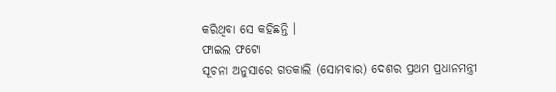କରିଥିବା ସେ କହିଛନ୍ତି ।
ଫାଇଲ ଫଟୋ
ସୂଚନା ଅନୁସାରେ ଗତକାଲି (ସୋମବାର) ଦେଶର ପ୍ରଥମ ପ୍ରଧାନମନ୍ତ୍ରୀ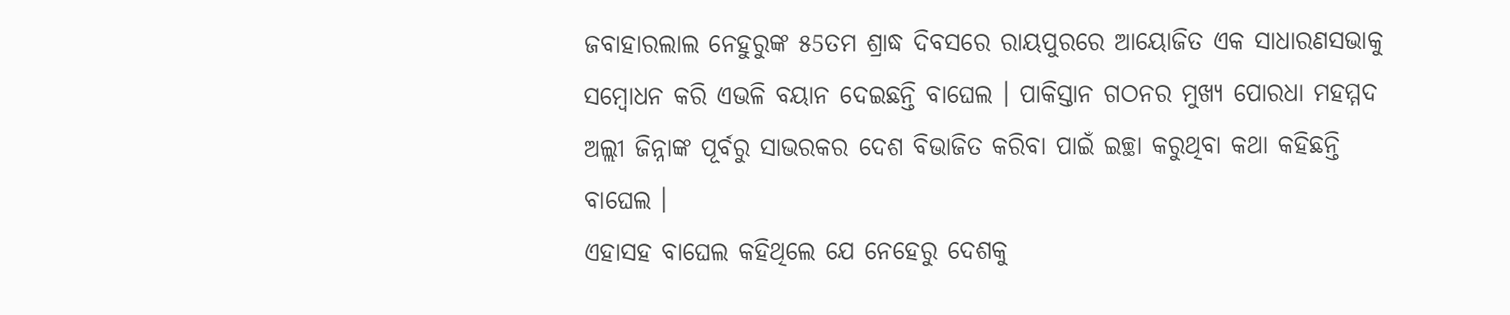ଜବାହାରଲାଲ ନେହୁରୁଙ୍କ ୫5ତମ ଶ୍ରାଦ୍ଧ ଦିବସରେ ରାୟପୁରରେ ଆୟୋଜିତ ଏକ ସାଧାରଣସଭାକୁ ସମ୍ବୋଧନ କରି ଏଭଳି ବୟାନ ଦେଇଛନ୍ତି ବାଘେଲ । ପାକିସ୍ତାନ ଗଠନର ମୁଖ୍ୟ ପୋରଧା ମହମ୍ମଦ ଅଲ୍ଲୀ ଜିନ୍ନାଙ୍କ ପୂର୍ବରୁ ସାଭରକର ଦେଶ ବିଭାଜିତ କରିବା ପାଇଁ ଇଚ୍ଛା କରୁଥିବା କଥା କହିଛନ୍ତି ବାଘେଲ ।
ଏହାସହ ବାଘେଲ କହିଥିଲେ ଯେ ନେହେରୁ ଦେଶକୁ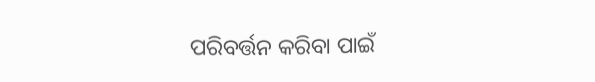ପରିବର୍ତ୍ତନ କରିବା ପାଇଁ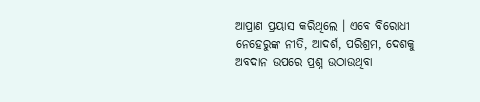ଆପ୍ରାଣ ପ୍ରୟାସ କରିଥିଲେ । ଏବେ ବିରୋଧୀ ନେହେରୁଙ୍କ ନୀତି, ଆଦର୍ଶ, ପରିଶ୍ରମ, ଦେଶକୁ ଅବଦାନ ଉପରେ ପ୍ରଶ୍ନ ଉଠାଉଥିବା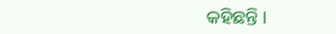କହିଛନ୍ତି ।